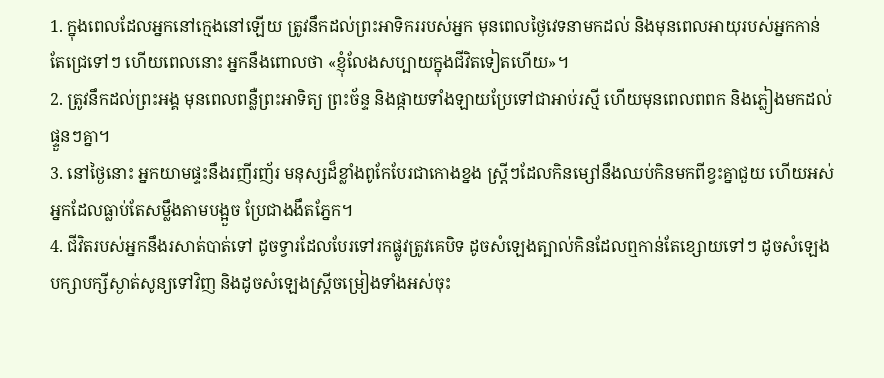1. ក្នុងពេលដែលអ្នកនៅក្មេងនៅឡើយ ត្រូវនឹកដល់ព្រះអាទិកររបស់អ្នក មុនពេលថ្ងៃវេទនាមកដល់ និងមុនពេលអាយុរបស់អ្នកកាន់តែជ្រេទៅៗ ហើយពេលនោះ អ្នកនឹងពោលថា «ខ្ញុំលែងសប្បាយក្នុងជីវិតទៀតហើយ»។
2. ត្រូវនឹកដល់ព្រះអង្គ មុនពេលពន្លឺព្រះអាទិត្យ ព្រះច័ន្ទ និងផ្កាយទាំងឡាយប្រែទៅជាអាប់រស្មី ហើយមុនពេលពពក និងភ្លៀងមកដល់ផ្ទួនៗគ្នា។
3. នៅថ្ងៃនោះ អ្នកយាមផ្ទះនឹងរញីរញ័រ មនុស្សដ៏ខ្លាំងពូកែបែរជាកោងខ្នង ស្ត្រីៗដែលកិនម្សៅនឹងឈប់កិនមកពីខ្វះគ្នាជួយ ហើយអស់អ្នកដែលធ្លាប់តែសម្លឹងតាមបង្អួច ប្រែជាងងឹតភ្នែក។
4. ជីវិតរបស់អ្នកនឹងរសាត់បាត់ទៅ ដូចទ្វារដែលបែរទៅរកផ្លូវត្រូវគេបិទ ដូចសំឡេងត្បាល់កិនដែលឮកាន់តែខ្សោយទៅៗ ដូចសំឡេងបក្សាបក្សីស្ងាត់សូន្យទៅវិញ និងដូចសំឡេងស្ត្រីចម្រៀងទាំងអស់ចុះ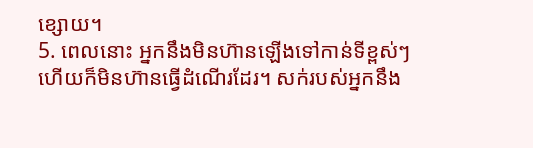ខ្សោយ។
5. ពេលនោះ អ្នកនឹងមិនហ៊ានឡើងទៅកាន់ទីខ្ពស់ៗ ហើយក៏មិនហ៊ានធ្វើដំណើរដែរ។ សក់របស់អ្នកនឹង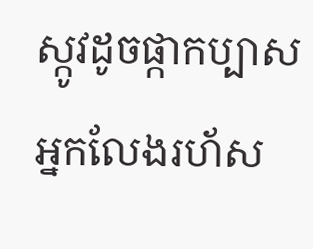ស្កូវដូចផ្កាកប្បាស អ្នកលែងរហ័ស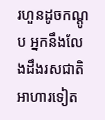រហួនដូចកណ្ដូប អ្នកនឹងលែងដឹងរសជាតិអាហារទៀត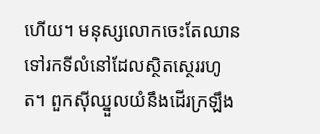ហើយ។ មនុស្សលោកចេះតែឈានទៅរកទីលំនៅដែលស្ថិតស្ថេររហូត។ ពួកស៊ីឈ្នួលយំនឹងដើរក្រឡឹង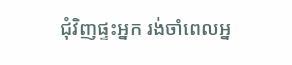ជុំវិញផ្ទះអ្នក រង់ចាំពេលអ្ន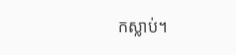កស្លាប់។